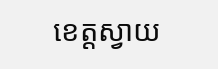ខេត្តស្វាយ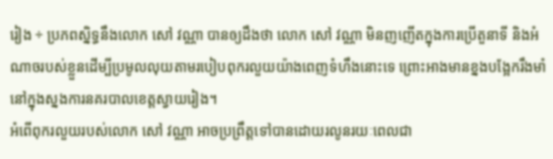រៀង ÷ ប្រភពស្និទ្ធនឹងលោក សៅ វណ្ណា បានឲ្យដឹងថា លោក សៅ វណ្ណា មិនញញើតក្នុងការប្រើតួនាទី និងអំណាចរបស់ខ្លួនដើម្បីប្រមូលលុយតាមរបៀបពុករលួយយ៉ាងពេញទំហឹងនោះទេ ព្រោះអាងមានខ្នងបង្អែករឹងមាំ នៅក្នុងស្នងការនគរបាលខេត្តស្វាយរៀង។
អំពើពុករលួយរបស់លោក សៅ វណ្ណា អាចប្រព្រឹត្តទៅបានដោយរលូនរយៈពេលជា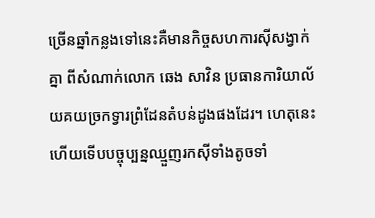ច្រើនឆ្នាំកន្លងទៅនេះគឺមានកិច្ចសហការស៊ីសង្វាក់គ្នា ពីសំណាក់លោក ឆេង សាវិន ប្រធានការិយាល័យគយច្រកទ្វារព្រំដែនតំបន់ដូងផងដែរ។ ហេតុនេះហើយទើបបច្ចុប្បន្នឈ្មួញរកស៊ីទាំងតូចទាំ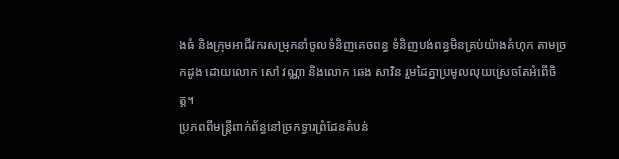ងធំ និងក្រុមអាជីវករសម្រុកនាំចូលទំនិញគេចពន្ធ ទំនិញបង់ពន្ធមិនគ្រប់យ៉ាងគំហុក តាមច្រកដូង ដោយលោក សៅ វណ្ណា និងលោក ឆេង សាវិន រួមដៃគ្នាប្រមូលលុយស្រេចតែអំពើចិត្ត។
ប្រភពពីមន្ត្រីពាក់ព័ន្ធនៅច្រកទ្វារព្រំដែនតំបន់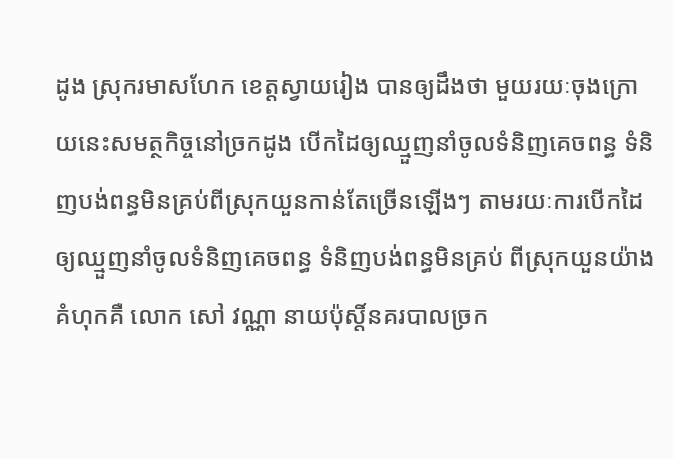ដូង ស្រុករមាសហែក ខេត្តស្វាយរៀង បានឲ្យដឹងថា មួយរយៈចុងក្រោយនេះសមត្ថកិច្ចនៅច្រកដូង បើកដៃឲ្យឈ្មួញនាំចូលទំនិញគេចពន្ធ ទំនិញបង់ពន្ធមិនគ្រប់ពីស្រុកយួនកាន់តែច្រើនឡើងៗ តាមរយៈការបើកដៃឲ្យឈ្មួញនាំចូលទំនិញគេចពន្ធ ទំនិញបង់ពន្ធមិនគ្រប់ ពីស្រុកយួនយ៉ាងគំហុកគឺ លោក សៅ វណ្ណា នាយប៉ុស្តិ៍នគរបាលច្រក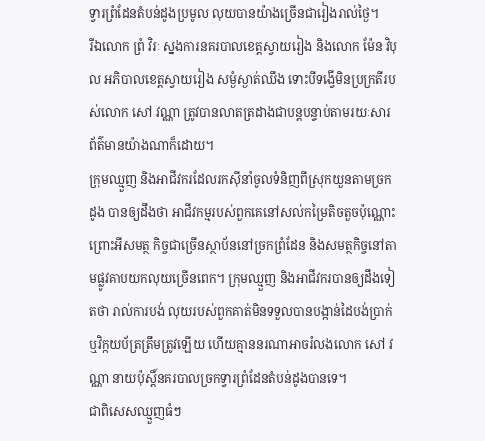ទ្វារព្រំដែនតំបន់ដូងប្រមូល លុយបានយ៉ាងច្រើនជារៀងរាល់ថ្ងៃ។
រីឯលោក ព្រំ វិរៈ ស្នងការនគរបាលខេត្តស្វាយរៀង និងលោក ម៉ែន វិបុល អភិបាលខេត្តស្វាយរៀង សម្ងំស្ងាត់ឈឹង ទោះបីទង្វើមិនប្រក្រតីរបស់លោក សៅ វណ្ណា ត្រូវបានលាតត្រដាងជាបន្តបន្ទាប់តាមរយៈសារព័ត៌មានយ៉ាងណាក៏ដោយ។
ក្រុមឈ្មួញ និងអាជីវករដែលរកស៊ីនាំចូលទំនិញពីស្រុកយួនតាមច្រកដូង បានឲ្យដឹងថា អាជីវកម្មរបស់ពួកគេនៅសល់កម្រៃតិចតួចប៉ុណ្ណោះ ព្រោះអីសមត្ថ កិច្ចជាច្រើនស្ថាប័ននៅច្រកព្រំដែន និងសមត្ថកិច្ចនៅតាមផ្លូវគាបយកលុយច្រើនពេក។ ក្រុមឈ្មួញ និងអាជីវករបានឲ្យដឹងទៀតថា រាល់ការបង់ លុយរបស់ពួកគាត់មិនទទួលបានបង្កាន់ដៃបង់ប្រាក់ ឬវិក្កយប័ត្រត្រឹមត្រូវឡើយ ហើយគ្មាននរណាអាចរំលងលោក សៅ វណ្ណា នាយប៉ុស្តិ៍នគរបាលច្រកទ្វារព្រំដែនតំបន់ដូងបានទេ។
ជាពិសេសឈ្មួញធំៗ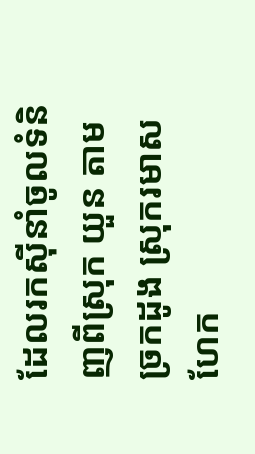ដែលរកស៊ីនាំចូលទំនិញពីស្រុក យួន តាមច្រកដូង ស្រុករមាសហែក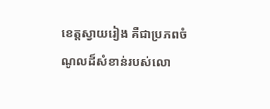ខេត្តស្វាយរៀង គឺជាប្រភពចំណូលដ៏សំខាន់របស់លោ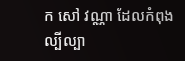ក សៅ វណ្ណា ដែលកំពុងល្បីល្បា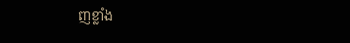ញខ្លាំង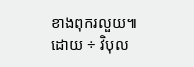ខាងពុករលួយ៕
ដោយ ÷ វិបុល